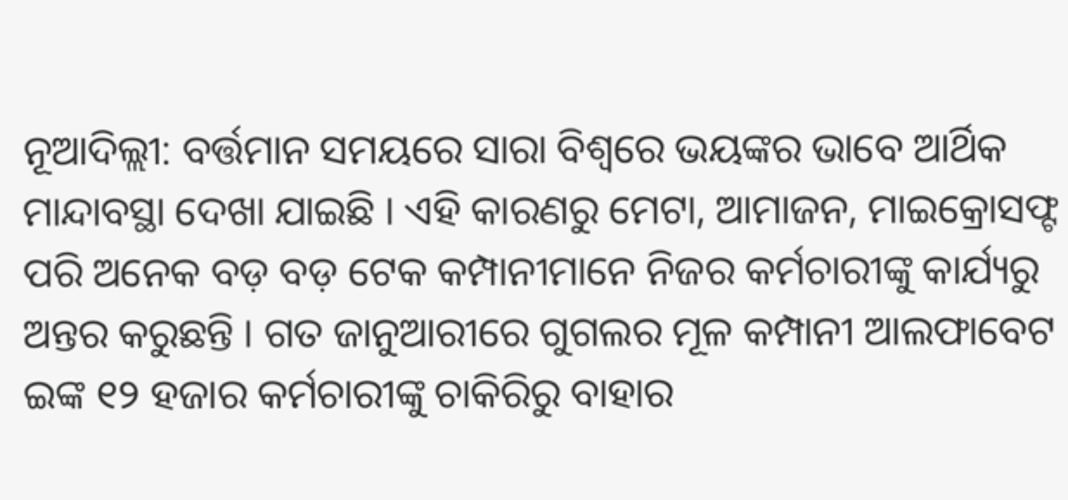ନୂଆଦିଲ୍ଲୀ: ବର୍ତ୍ତମାନ ସମୟରେ ସାରା ବିଶ୍ୱରେ ଭୟଙ୍କର ଭାବେ ଆର୍ଥିକ ମାନ୍ଦାବସ୍ଥା ଦେଖା ଯାଇଛି । ଏହି କାରଣରୁ ମେଟା, ଆମାଜନ, ମାଇକ୍ରୋସଫ୍ଟ ପରି ଅନେକ ବଡ଼ ବଡ଼ ଟେକ କମ୍ପାନୀମାନେ ନିଜର କର୍ମଚାରୀଙ୍କୁ କାର୍ଯ୍ୟରୁ ଅନ୍ତର କରୁଛନ୍ତି । ଗତ ଜାନୁଆରୀରେ ଗୁଗଲର ମୂଳ କମ୍ପାନୀ ଆଲଫାବେଟ ଇଙ୍କ ୧୨ ହଜାର କର୍ମଚାରୀଙ୍କୁ ଚାକିରିରୁ ବାହାର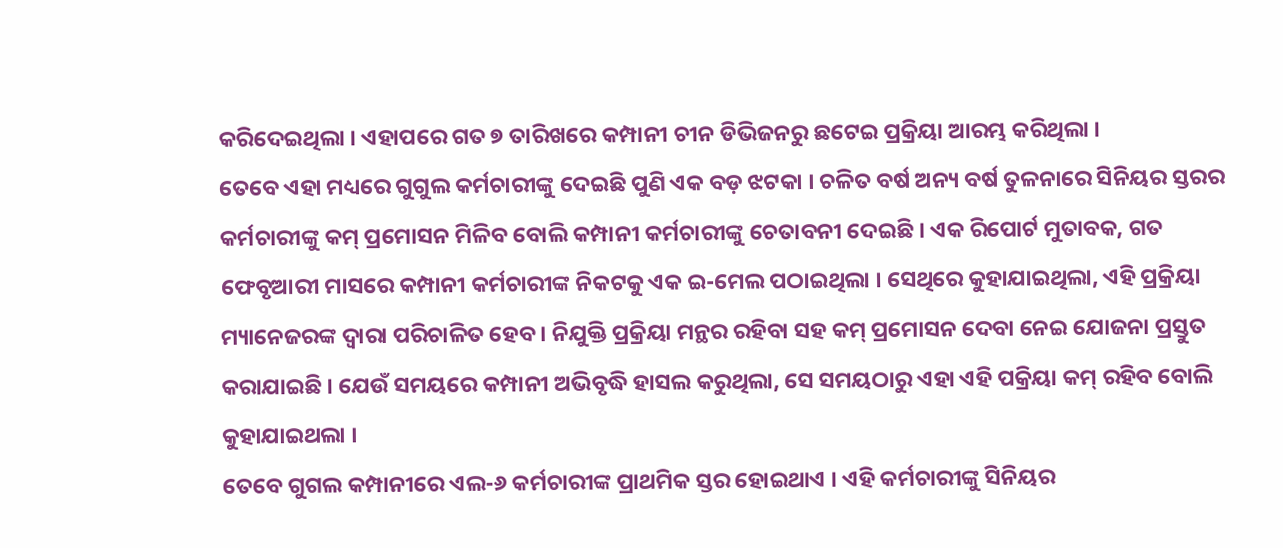କରିଦେଇଥିଲା । ଏହାପରେ ଗତ ୭ ତାରିଖରେ କମ୍ପାନୀ ଚୀନ ଡିଭିଜନରୁ ଛଟେଇ ପ୍ରକ୍ରିୟା ଆରମ୍ଭ କରିଥିଲା ।
ତେବେ ଏହା ମଧ୍ୟରେ ଗୁଗୁଲ କର୍ମଚାରୀଙ୍କୁ ଦେଇଛି ପୁଣି ଏକ ବଡ଼ ଝଟକା । ଚଳିତ ବର୍ଷ ଅନ୍ୟ ବର୍ଷ ତୁଳନାରେ ସିନିୟର ସ୍ତରର କର୍ମଚାରୀଙ୍କୁ କମ୍ ପ୍ରମୋସନ ମିଳିବ ବୋଲି କମ୍ପାନୀ କର୍ମଚାରୀଙ୍କୁ ଚେତାବନୀ ଦେଇଛି । ଏକ ରିପୋର୍ଟ ମୁତାବକ, ଗତ ଫେବୃଆରୀ ମାସରେ କମ୍ପାନୀ କର୍ମଚାରୀଙ୍କ ନିକଟକୁ ଏକ ଇ-ମେଲ ପଠାଇଥିଲା । ସେଥିରେ କୁହାଯାଇଥିଲା, ଏହି ପ୍ରକ୍ରିୟା ମ୍ୟାନେଜରଙ୍କ ଦ୍ୱାରା ପରିଚାଳିତ ହେବ । ନିଯୁକ୍ତି ପ୍ରକ୍ରିୟା ମନ୍ଥର ରହିବା ସହ କମ୍ ପ୍ରମୋସନ ଦେବା ନେଇ ଯୋଜନା ପ୍ରସ୍ତୁତ କରାଯାଇଛି । ଯେଉଁ ସମୟରେ କମ୍ପାନୀ ଅଭିବୃଦ୍ଧି ହାସଲ କରୁଥିଲା, ସେ ସମୟଠାରୁ ଏହା ଏହି ପକ୍ରିୟା କମ୍ ରହିବ ବୋଲି କୁହାଯାଇଥଲା ।
ତେବେ ଗୁଗଲ କମ୍ପାନୀରେ ଏଲ-୬ କର୍ମଚାରୀଙ୍କ ପ୍ରାଥମିକ ସ୍ତର ହୋଇଥାଏ । ଏହି କର୍ମଚାରୀଙ୍କୁ ସିନିୟର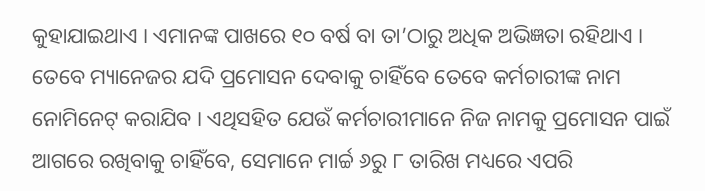କୁହାଯାଇଥାଏ । ଏମାନଙ୍କ ପାଖରେ ୧୦ ବର୍ଷ ବା ତା’ଠାରୁ ଅଧିକ ଅଭିଜ୍ଞତା ରହିଥାଏ । ତେବେ ମ୍ୟାନେଜର ଯଦି ପ୍ରମୋସନ ଦେବାକୁ ଚାହିଁବେ ତେବେ କର୍ମଚାରୀଙ୍କ ନାମ ନୋମିନେଟ୍ କରାଯିବ । ଏଥିସହିତ ଯେଉଁ କର୍ମଚାରୀମାନେ ନିଜ ନାମକୁ ପ୍ରମୋସନ ପାଇଁ ଆଗରେ ରଖିବାକୁ ଚାହିଁବେ, ସେମାନେ ମାର୍ଚ୍ଚ ୬ରୁ ୮ ତାରିଖ ମଧ୍ୟରେ ଏପରି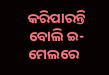କରିପାରନ୍ତି ବୋଲି ଇ-ମେଲରେ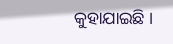କୁହାଯାଇଛି ।